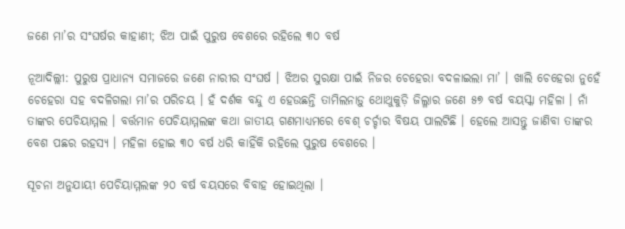ଜଣେ ମା’ର ସଂଘର୍ଷର କାହାଣୀ; ଝିଅ ପାଇଁ ପୁରୁଷ ବେଶରେ ରହିଲେ ୩୦ ବର୍ଷ

ନୂଆଦିଲ୍ଲୀ: ପୁରୁଷ ପ୍ରାଧାନ୍ୟ ସମାଜରେ ଜଣେ ନାରୀର ସଂଘର୍ଷ । ଝିଅର ସୁରକ୍ଷା ପାଇଁ ନିଜର ଚେହେରା ବଦଳାଇଲା ମା’ । ଖାଲି ଚେହେରା ନୁହେଁ ଚେହେରା ସହ ବଦଳିଗଲା ମା’ର ପରିଚୟ । ହଁ ଦର୍ଶକ ବନ୍ଦୁ ଏ ହେଉଛନ୍ତି ତାମିଲନାଡ଼ୁ ଥୋଥୁକୁଡ଼ି ଜିଲ୍ଳାର ଜଣେ ୫୭ ବର୍ଷ ବୟସ୍କା ମହିଳା । ନାଁ ତାଙ୍କର ପେଚିୟାମ୍ମଲ । ବର୍ତ୍ତମାନ ପେଚିୟାମ୍ମଲଙ୍କ କଥା ଜାତୀୟ ଗଣମାଧ୍ୟମରେ ବେଶ୍‌ ଚର୍ଚ୍ଚାର ବିଷୟ ପାଲଟିଛି । ହେଲେ ଆସନ୍ତୁ ଜାଣିବା ତାଙ୍କର ବେଶ ପଛର ରହସ୍ୟ । ମହିଳା ହୋଇ ୩୦ ବର୍ଷ ଧରି କାହିଁକି ରହିଲେ ପୁରୁଷ ବେଶରେ ।

ସୂଚନା ଅନୁଯାୟୀ ପେଚିୟାମ୍ମଲଙ୍କ ୨୦ ବର୍ଷ ବୟସରେ ବିବାହ ହୋଇଥିଲା ।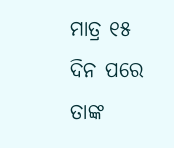ମାତ୍ର ୧୫ ଦିନ ପରେ ତାଙ୍କ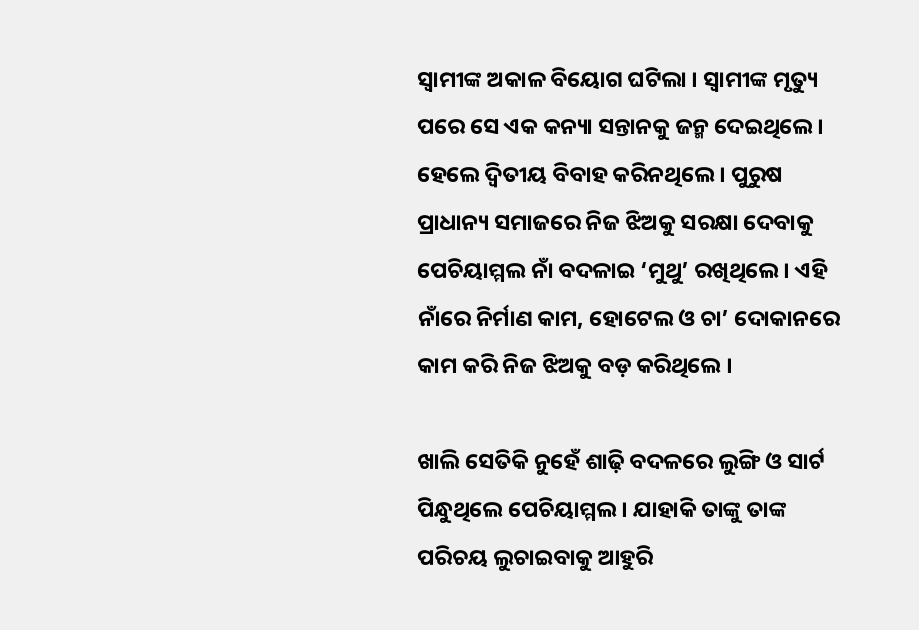ସ୍ୱାମୀଙ୍କ ଅକାଳ ବିୟୋଗ ଘଟିଲା । ସ୍ୱାମୀଙ୍କ ମୃତ୍ୟୁ ପରେ ସେ ଏକ କନ୍ୟା ସନ୍ତାନକୁ ଜନ୍ମ ଦେଇଥିଲେ । ହେଲେ ଦ୍ୱିତୀୟ ବିବାହ କରିନଥିଲେ । ପୁରୁଷ ପ୍ରାଧାନ୍ୟ ସମାଜରେ ନିଜ ଝିଅକୁ ସରକ୍ଷା ଦେବାକୁ ପେଚିୟାମ୍ମଲ ନାଁ ବଦଳାଇ ‘ମୁଥୁ’ ରଖିଥିଲେ । ଏହି ନାଁରେ ନିର୍ମାଣ କାମ, ହୋଟେଲ ଓ ଚା’ ଦୋକାନରେ କାମ କରି ନିଜ ଝିଅକୁ ବଡ଼ କରିଥିଲେ ।

ଖାଲି ସେତିକି ନୁ‌ହେଁ ଶାଢ଼ି ବଦଳରେ ଲୁଙ୍ଗି ଓ ସାର୍ଟ ପିନ୍ଧୁଥିଲେ ପେଚିୟାମ୍ମଲ । ଯାହାକି ତାଙ୍କୁ ତାଙ୍କ ପରିଚୟ ଲୁଚାଇବାକୁ ଆହୁରି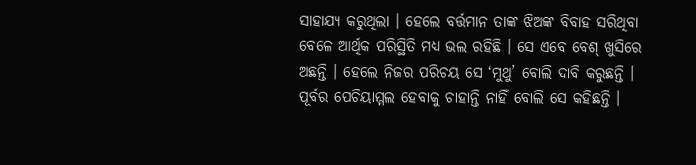ସାହାଯ୍ୟ କରୁଥିଲା । ହେଲେ ବର୍ତ୍ତମାନ ତାଙ୍କ ଝିଅଙ୍କ ବିବାହ ସରିଥିବା ବେଳେ ଆର୍ଥିକ ପରିସ୍ଥିତି ମଧ୍ୟ ଭଲ ରହିଛି । ସେ ଏବେ ବେଶ୍‌ ଖୁସିରେ ଅଛନ୍ତି । ହେଲେ ନିଜର ପରିଚୟ ସେ ‘ମୁଥୁ’ ବୋଲି ଦାବି କରୁଛନ୍ତି । ପୂର୍ବର ପେଚିୟାମ୍ମଲ ହେବାକୁ ଚାହାନ୍ତି ନାହିଁ ବୋଲି ସେ କହିଛନ୍ତି ।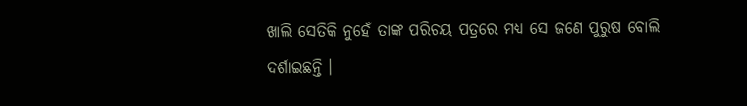ଖାଲି ସେତିକି ନୁହେଁ ତାଙ୍କ ପରିଚୟ ପତ୍ରରେ ମଧ୍ୟ ସେ ଜଣେ ପୁରୁଷ ବୋଲି ଦର୍ଶାଇଛନ୍ତି ।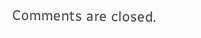Comments are closed.